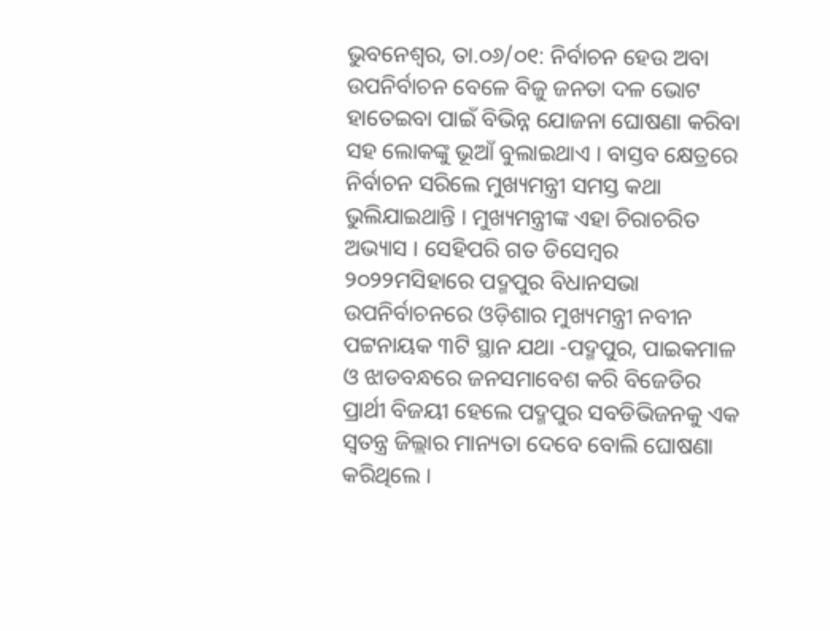ଭୁବନେଶ୍ୱର, ତା.୦୬/୦୧: ନିର୍ବାଚନ ହେଉ ଅବା ଉପନିର୍ବାଚନ ବେଳେ ବିଜୁ ଜନତା ଦଳ ଭୋଟ ହାତେଇବା ପାଇଁ ବିଭିନ୍ନ ଯୋଜନା ଘୋଷଣା କରିବା ସହ ଲୋକଙ୍କୁ ଭୂଆଁ ବୁଲାଇଥାଏ । ବାସ୍ତବ କ୍ଷେତ୍ରରେ ନିର୍ବାଚନ ସରିଲେ ମୁଖ୍ୟମନ୍ତ୍ରୀ ସମସ୍ତ କଥା ଭୁଲିଯାଇଥାନ୍ତି । ମୁଖ୍ୟମନ୍ତ୍ରୀଙ୍କ ଏହା ଚିରାଚରିତ ଅଭ୍ୟାସ । ସେହିପରି ଗତ ଡିସେମ୍ବର ୨୦୨୨ମସିହାରେ ପଦ୍ମପୁର ବିଧାନସଭା ଉପନିର୍ବାଚନରେ ଓଡ଼ିଶାର ମୁଖ୍ୟମନ୍ତ୍ରୀ ନବୀନ ପଟ୍ଟନାୟକ ୩ଟି ସ୍ଥାନ ଯଥା -ପଦ୍ମପୁର, ପାଇକମାଳ ଓ ଝାଡବନ୍ଧରେ ଜନସମାବେଶ କରି ବିଜେଡିର ପ୍ରାର୍ଥୀ ବିଜୟୀ ହେଲେ ପଦ୍ମପୁର ସବଡିଭିଜନକୁ ଏକ ସ୍ୱତନ୍ତ୍ର ଜିଲ୍ଲାର ମାନ୍ୟତା ଦେବେ ବୋଲି ଘୋଷଣା କରିଥିଲେ ।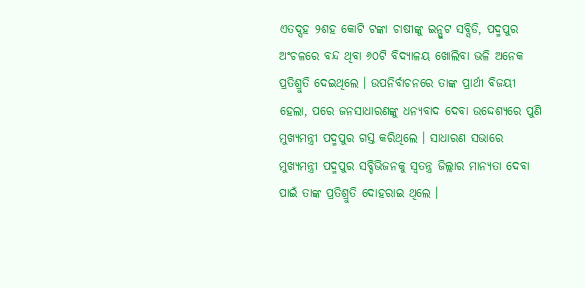ଏତଦ୍ସହ ୨ଶହ କୋଟି ଟଙ୍କା ଚାଷୀଙ୍କୁ ଇନ୍ପୁଟ ସବ୍ସିଡି, ପଦ୍ମପୁର ଅଂଚଳରେ ବନ୍ଦ ଥିବା ୬୦ଟି ବିଦ୍ୟାଳୟ ଖୋଲିବା ଭଳି ଅନେକ ପ୍ରତିଶ୍ରୁତି ଦେଇଥିଲେ । ଉପନିର୍ବାଚନରେ ତାଙ୍କ ପ୍ରାର୍ଥୀ ବିଜୟୀ ହେଲା, ପରେ ଜନସାଧାରଣଙ୍କୁ ଧନ୍ୟବାଦ ଦେବା ଉଦ୍ଦେଶ୍ୟରେ ପୁଣି ମୁଖ୍ୟମନ୍ତ୍ରୀ ପଦ୍ମପୁର ଗସ୍ତ କରିଥିଲେ । ସାଧାରଣ ସଭାରେ ମୁଖ୍ୟମନ୍ତ୍ରୀ ପଦ୍ମପୁର ସବ୍ଡିଭିଜନକୁ ସ୍ୱତନ୍ତ୍ର ଜିଲ୍ଲାର ମାନ୍ୟତା ଦେବା ପାଇଁ ତାଙ୍କ ପ୍ରତିଶ୍ରୁତି ଦୋହରାଇ ଥିଲେ ।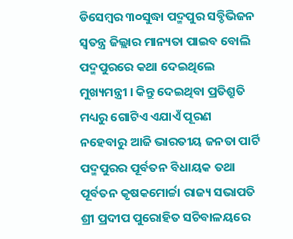ଡିସେମ୍ବର ୩୦ସୁଦ୍ଧା ପଦ୍ମପୁର ସବ୍ଡିଭିଜନ ସ୍ୱତନ୍ତ୍ର ଜିଲ୍ଲାର ମାନ୍ୟତା ପାଇବ ବୋଲି ପଦ୍ମପୁରରେ କଥା ଦେଇଥିଲେ ମୁଖ୍ୟମନ୍ତ୍ରୀ । କିନ୍ତୁ ଦେଇଥିବା ପ୍ରତିଶ୍ରୁତି ମଧ୍ୟରୁ ଗୋଟିଏ ଏଯାଏଁ ପୂରଣ ନହେବାରୁ ଆଜି ଭାରତୀୟ ଜନତା ପାର୍ଟି ପଦ୍ମପୁରର ପୂର୍ବତନ ବିଧାୟକ ତଥା ପୂର୍ବତନ କୃଷକମୋର୍ଚ୍ଚା ରାଜ୍ୟ ସଭାପତି ଶ୍ରୀ ପ୍ରଦୀପ ପୁରୋହିତ ସଚିବାଳୟରେ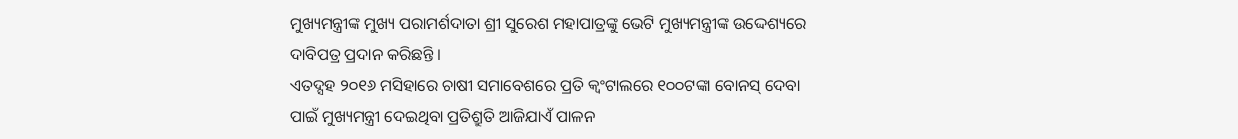ମୁଖ୍ୟମନ୍ତ୍ରୀଙ୍କ ମୁଖ୍ୟ ପରାମର୍ଶଦାତା ଶ୍ରୀ ସୁରେଶ ମହାପାତ୍ରଙ୍କୁ ଭେଟି ମୁଖ୍ୟମନ୍ତ୍ରୀଙ୍କ ଉଦ୍ଦେଶ୍ୟରେ ଦାବିପତ୍ର ପ୍ରଦାନ କରିଛନ୍ତି ।
ଏତଦ୍ସହ ୨୦୧୬ ମସିହାରେ ଚାଷୀ ସମାବେଶରେ ପ୍ରତି କ୍ୱଂଟାଲରେ ୧୦୦ଟଙ୍କା ବୋନସ୍ ଦେବା ପାଇଁ ମୁଖ୍ୟମନ୍ତ୍ରୀ ଦେଇଥିବା ପ୍ରତିଶ୍ରୁତି ଆଜିଯାଏଁ ପାଳନ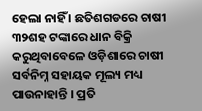ହେଲା ନାହିଁ । ଛତିଶଗଡରେ ଚାଷୀ ୩୨ଶହ ଟଙ୍କାରେ ଧାନ ବିକ୍ରି କରୁଥିବାବେଳେ ଓଡ଼ିଶାରେ ଚାଷୀ ସର୍ବନିମ୍ନ ସହାୟକ ମୂଲ୍ୟ ମଧ୍ୟ ପାଉନାହାନ୍ତି । ପ୍ରତି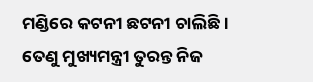ମଣ୍ଡିରେ କଟନୀ ଛଟନୀ ଚାଲିଛି । ତେଣୁ ମୁଖ୍ୟମନ୍ତ୍ରୀ ତୁରନ୍ତ ନିଜ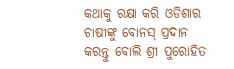କଥାକୁ ରକ୍ଷା କରି ଓଡିଶାର ଚାଷୀଙ୍କୁ ବୋନସ୍ ପ୍ରଦାନ କରନ୍ତୁ ବୋଲି ଶ୍ରୀ ପୁରୋହିତ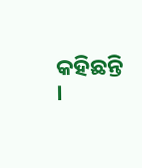କହିଛନ୍ତି ।